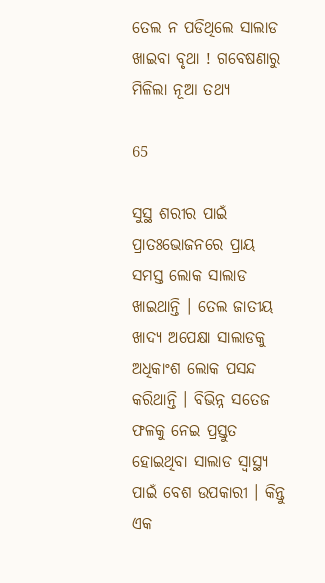ତେଲ ନ ପଡିଥିଲେ ସାଲାଡ ଖାଇବା ବୃଥା ! ଗବେଷଣାରୁ ମିଳିଲା ନୂଆ ତଥ୍ୟ

65

ସୁସ୍ଥ ଶରୀର ପାଇଁ ପ୍ରାତଃଭୋଜନରେ ପ୍ରାୟ ସମସ୍ତ ଲୋକ ସାଲାଡ ଖାଇଥାନ୍ତି । ତେଲ ଜାତୀୟ ଖାଦ୍ୟ ଅପେକ୍ଷା ସାଲାଡକୁ ଅଧିକାଂଶ ଲୋକ ପସନ୍ଦ କରିଥାନ୍ତି । ବିଭିନ୍ନ ସତେଜ ଫଳକୁ ନେଇ ପ୍ରସ୍ତୁତ ହୋଇଥିବା ସାଲାଡ ସ୍ୱାସ୍ଥ୍ୟ ପାଇଁ ବେଶ ଉପକାରୀ । କିନ୍ତୁ ଏକ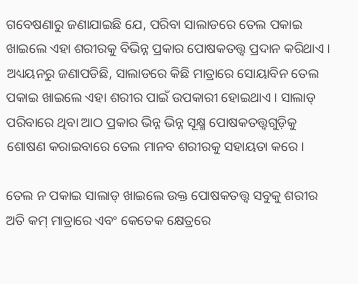ଗବେଷଣାରୁ ଜଣାଯାଇଛି ଯେ, ପରିବା ସାଲାଡରେ ତେଲ ପକାଇ ଖାଇଲେ ଏହା ଶରୀରକୁ ବିଭିନ୍ନ ପ୍ରକାର ପୋଷକତତ୍ତ୍ୱ ପ୍ରଦାନ କରିଥାଏ । ଅଧ୍ୟୟନରୁ ଜଣାପଡିଛି, ସାଲାଡରେ କିଛି ମାତ୍ରାରେ ସୋୟାବିନ ତେଲ ପକାଇ ଖାଇଲେ ଏହା ଶରୀର ପାଇଁ ଉପକାରୀ ହୋଇଥାଏ । ସାଲାଡ୍ ପରିବାରେ ଥିବା ଆଠ ପ୍ରକାର ଭିନ୍ନ ଭିନ୍ନ ସୂକ୍ଷ୍ମ ପୋଷକତତ୍ତ୍ୱଗୁଡ଼ିକୁ ଶୋଷଣ କରାଇବାରେ ତେଲ ମାନବ ଶରୀରକୁ ସହାୟତା କରେ।

ତେଲ ନ ପକାଇ ସାଲାଡ୍ ଖାଇଲେ ଉକ୍ତ ପୋଷକତତ୍ତ୍ୱ ସବୁକୁ ଶରୀର ଅତି କମ୍ ମାତ୍ରାରେ ଏବଂ କେତେକ କ୍ଷେତ୍ରରେ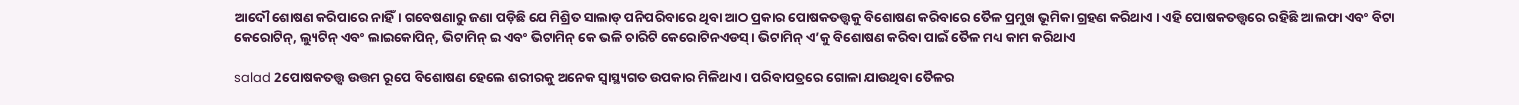ଆଦୌ ଶୋଷଣ କରିପାରେ ନାହିଁ। ଗବେଷଣାରୁ ଜଣା ପଡ଼ିଛି ଯେ ମିଶ୍ରିତ ସାଲାଡ୍ ପନିପରିବାରେ ଥିବା ଆଠ ପ୍ରକାର ପୋଷକତତ୍ତ୍ୱକୁ ବିଶୋଷଣ କରିବାରେ ତୈଳ ପ୍ରମୁଖ ଭୂମିକା ଗ୍ରହଣ କରିଥାଏ । ଏହି ପୋଷକତତ୍ତ୍ୱରେ ରହିଛି ଆଲଫା ଏବଂ ବିଟା କେରୋଟିନ୍, ଲ୍ୟୁଟିନ୍ ଏବଂ ଲାଇକୋପିନ୍, ଭିଟାମିନ୍ ଇ ଏବଂ ଭିଟାମିନ୍ କେ ଭଳି ଚାରିଟି କେରୋଟିନଏଡସ୍। ଭିଟାମିନ୍ ଏ’କୁ ବିଶୋଷଣ କରିବା ପାଇଁ ତୈଳ ମଧ୍ୟ କାମ କରିଥାଏ

salad 2ପୋଷକତତ୍ତ୍ୱ ଉତ୍ତମ ରୂପେ ବିଶୋଷଣ ହେଲେ ଶରୀରକୁ ଅନେକ ସ୍ୱାସ୍ଥ୍ୟଗତ ଉପକାର ମିଳିଥାଏ। ପରିବାପତ୍ରରେ ଗୋଳା ଯାଉଥିବା ତୈଳର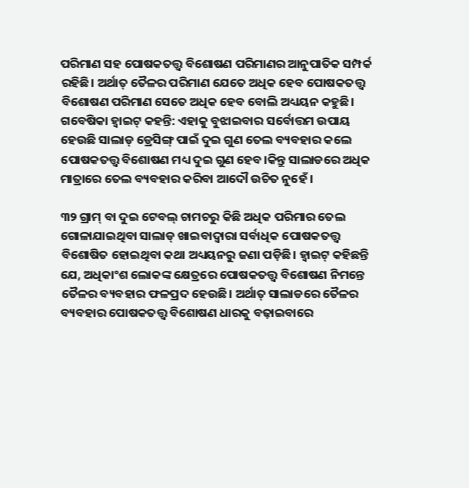ପରିମାଣ ସହ ପୋଷକତତ୍ତ୍ୱ ବିଶୋଷଣ ପରିମାଣର ଆନୁପାତିକ ସମ୍ପର୍କ ରହିଛି। ଅର୍ଥାତ୍ ତୈଳର ପରିମାଣ ଯେତେ ଅଧିକ ହେବ ପୋଷକତତ୍ତ୍ୱ ବିଶୋଷଣ ପରିମାଣ ସେତେ ଅଧିକ ହେବ ବୋଲି ଅଧ୍ୟୟନ କହୁଛି। ଗବେଷିକା ହ୍ଵାଇଟ୍ କହନ୍ତି: ଏହାକୁ ବୁଝାଇବାର ସର୍ବୋତ୍ତମ ଉପାୟ ହେଉଛି ସାଲାଡ୍ ଡ୍ରେସିଙ୍ଗ୍ ପାଇଁ ଦୁଇ ଗୁଣ ତେଲ ବ୍ୟବହାର କଲେ ପୋଷକତତ୍ତ୍ୱ ବିଶୋଷଣ ମଧ୍ୟ ଦୁଇ ଗୁଣ ହେବ।କିନ୍ତୁ ସାଲାଡରେ ଅଧିକ ମାତ୍ରାରେ ତେଲ ବ୍ୟବହାର କରିବା ଆଦୌ ଉଚିତ ନୁହେଁ ।

୩୨ ଗ୍ରାମ୍ ବା ଦୁଇ ଟେବଲ୍ ଚାମଚରୁ କିଛି ଅଧିକ ପରିମାର ତେଲ ଗୋଳାଯାଇଥିବା ସାଲାଡ୍ ଖାଇବାଦ୍ୱାରା ସର୍ବାଧିକ ପୋଷକତତ୍ତ୍ୱ ବିଶୋଷିତ ହୋଇଥିବା କଥା ଅଧ୍ୟୟନରୁ ଜଣା ପଡ଼ିଛି। ହ୍ଵାଇଟ୍ କହିଛନ୍ତି ଯେ, ଅଧିକାଂଶ ଲୋକଙ୍କ କ୍ଷେତ୍ରରେ ପୋଷକତତ୍ତ୍ୱ ବିଶୋଷଣ ନିମନ୍ତେ ତୈଳର ବ୍ୟବହାର ଫଳପ୍ରଦ ହେଉଛି। ଅର୍ଥାତ୍ ସାଲାଡରେ ତୈଳର ବ୍ୟବହାର ପୋଷକତତ୍ତ୍ୱ ବିଶୋଷଣ ଧାରକୁ ବଢ଼ାଇବାରେ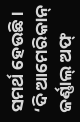ସମର୍ଥ ହେଉଛି।
‘ଦି ଆମେରିକାନ୍ ଜର୍ଣ୍ଣାଲ୍ ଅଫ୍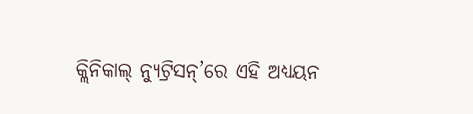କ୍ଲିନିକାଲ୍ ନ୍ୟୁଟ୍ରିସନ୍’ରେ ଏହି ଅଧ୍ୟୟନ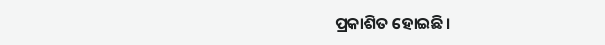ପ୍ରକାଶିତ ହୋଇଛି।